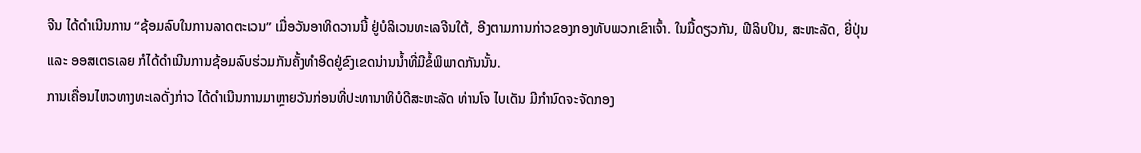ຈີນ ໄດ້ດຳເນີນການ “ຊ້ອມລົບໃນການລາດຕະເວນ” ເມື່ອວັນອາທິດວານນີ້ ຢູ່ບໍລິເວນທະເລຈີນໃຕ້, ອີງຕາມການກ່າວຂອງກອງທັບພວກເຂົາເຈົ້າ. ໃນມື້ດຽວກັນ, ຟີລິບປິນ, ສະຫະລັດ, ຍີ່ປຸ່ນ ແລະ ອອສເຕຣເລຍ ກໍໄດ້ດຳເນີນການຊ້ອມລົບຮ່ວມກັນຄັ້ງທຳອິດຢູ່ຂົງເຂດນ່ານນ້ຳທີ່ມີຂໍ້ພິພາດກັນນັ້ນ.
ການເຄື່ອນໄຫວທາງທະເລດັ່ງກ່າວ ໄດ້ດຳເນີນການມາຫຼາຍວັນກ່ອນທີ່ປະທານາທິບໍດີສະຫະລັດ ທ່ານໂຈ ໄບເດັນ ມີກໍານົດຈະຈັດກອງ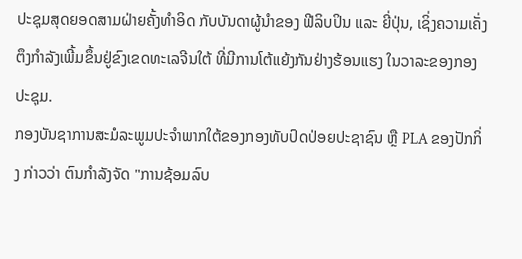ປະຊຸມສຸດຍອດສາມຝ່າຍຄັ້ງທຳອິດ ກັບບັນດາຜູ້ນຳຂອງ ຟີລິບປິນ ແລະ ຍີ່ປຸ່ນ, ເຊິ່ງຄວາມເຄັ່ງຕຶງກໍາລັງເພີ້ມຂຶ້ນຢູ່ຂົງເຂດທະເລຈີນໃຕ້ ທີ່ມີການໂຕ້ແຍ້ງກັນຢ່າງຮ້ອນແຮງ ໃນວາລະຂອງກອງປະຊຸມ.
ກອງບັນຊາການສະມໍລະພູມປະຈໍາພາກໃຕ້ຂອງກອງທັບປົດປ່ອຍປະຊາຊົນ ຫຼື PLA ຂອງປັກກິ່ງ ກ່າວວ່າ ຕົນກໍາລັງຈັດ "ການຊ້ອມລົບ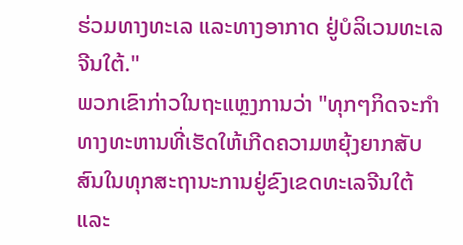ຮ່ວມທາງທະເລ ແລະທາງອາກາດ ຢູ່ບໍລິເວນທະເລຈີນໃຕ້."
ພວກເຂົາກ່າວໃນຖະແຫຼງການວ່າ "ທຸກໆກິດຈະກໍາທາງທະຫານທີ່ເຮັດໃຫ້ເກີດຄວາມຫຍຸ້ງຍາກສັບສົນໃນທຸກສະຖານະການຢູ່ຂົງເຂດທະເລຈີນໃຕ້ ແລະ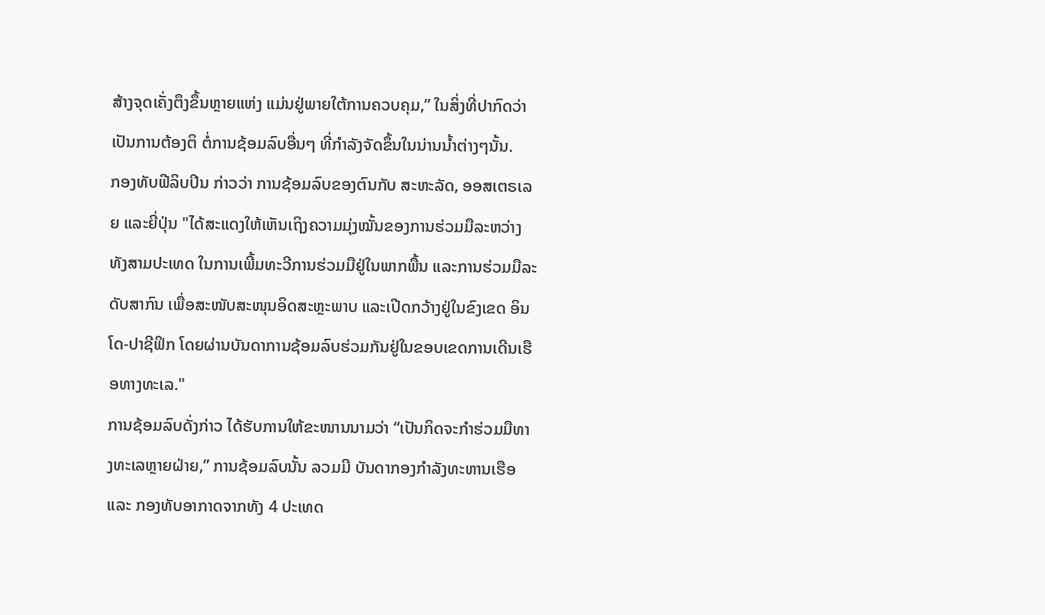ສ້າງຈຸດເຄັ່ງຕຶງຂຶ້ນຫຼາຍແຫ່ງ ແມ່ນຢູ່ພາຍໃຕ້ການຄວບຄຸມ,” ໃນສິ່ງທີ່ປາກົດວ່າ ເປັນການຕ້ອງຕິ ຕໍ່ການຊ້ອມລົບອື່ນໆ ທີ່ກໍາລັງຈັດຂຶ້ນໃນນ່ານນ້ຳຕ່າງໆນັ້ນ.
ກອງທັບຟີລິບປິນ ກ່າວວ່າ ການຊ້ອມລົບຂອງຕົນກັບ ສະຫະລັດ, ອອສເຕຣເລຍ ແລະຍີ່ປຸ່ນ "ໄດ້ສະແດງໃຫ້ເຫັນເຖິງຄວາມມຸ່ງໝັ້ນຂອງການຮ່ວມມືລະຫວ່າງທັງສາມປະເທດ ໃນການເພີ້ມທະວີການຮ່ວມມືຢູ່ໃນພາກພື້ນ ແລະການຮ່ວມມືລະດັບສາກົນ ເພື່ອສະໜັບສະໜຸນອິດສະຫຼະພາບ ແລະເປີດກວ້າງຢູ່ໃນຂົງເຂດ ອິນໂດ-ປາຊີຟິກ ໂດຍຜ່ານບັນດາການຊ້ອມລົບຮ່ວມກັນຢູ່ໃນຂອບເຂດການເດີນເຮືອທາງທະເລ."
ການຊ້ອມລົບດັ່ງກ່າວ ໄດ້ຮັບການໃຫ້ຂະໜານນາມວ່າ “ເປັນກິດຈະກຳຮ່ວມມືທາງທະເລຫຼາຍຝ່າຍ,” ການຊ້ອມລົບນັ້ນ ລວມມີ ບັນດາກອງກຳລັງທະຫານເຮືອ ແລະ ກອງທັບອາກາດຈາກທັງ 4 ປະເທດ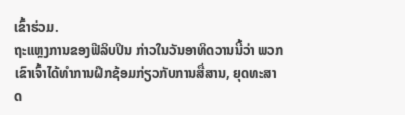ເຂົ້າຮ່ວມ.
ຖະແຫຼງການຂອງຟີລິບປິນ ກ່າວໃນວັນອາທິດວານນີ້ວ່າ ພວກເຂົາເຈົ້າໄດ້ທຳການຝຶກຊ້ອມກ່ຽວກັບການສື່ສານ, ຍຸດທະສາດ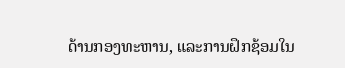ດ້ານກອງທະຫານ, ແລະການຝຶກຊ້ອມໃນ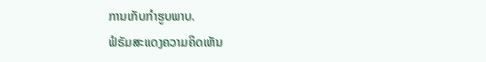ການເກັບກໍາຮູບພາບ.
ຟໍຣັມສະແດງຄວາມຄິດເຫັນ